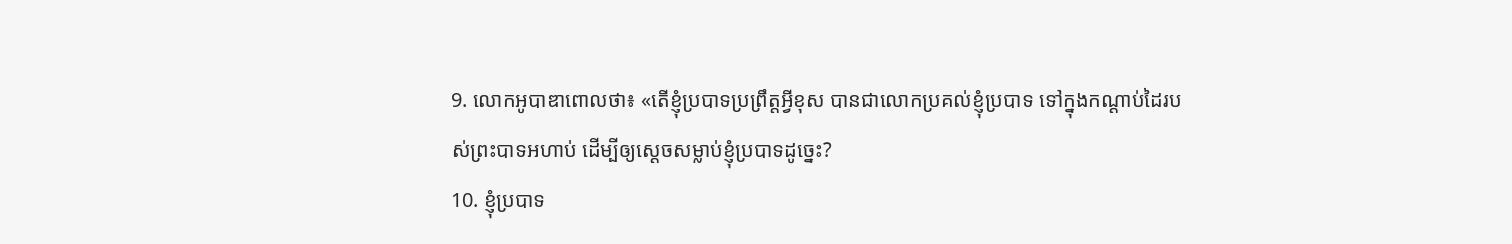9. លោកអូបាឌាពោលថា៖ «តើខ្ញុំប្របាទប្រព្រឹត្តអ្វីខុស បានជាលោកប្រគល់ខ្ញុំប្របាទ ទៅក្នុងកណ្ដាប់ដៃរបស់ព្រះបាទអហាប់ ដើម្បីឲ្យស្ដេចសម្លាប់ខ្ញុំប្របាទដូច្នេះ?
10. ខ្ញុំប្របាទ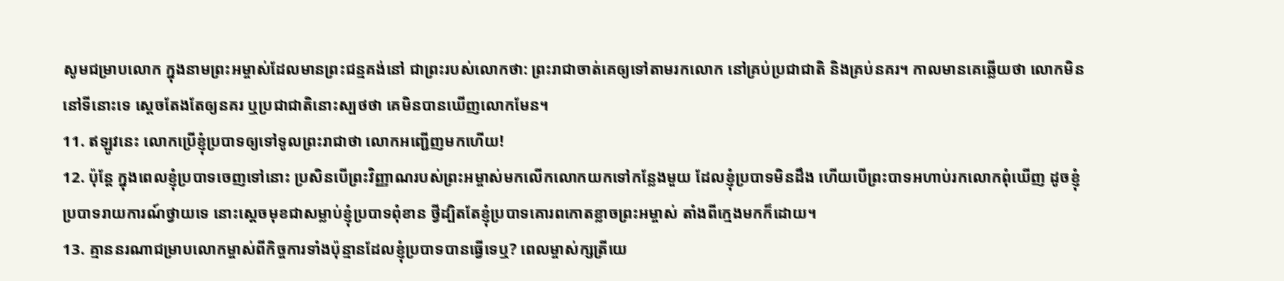សូមជម្រាបលោក ក្នុងនាមព្រះអម្ចាស់ដែលមានព្រះជន្មគង់នៅ ជាព្រះរបស់លោកថា: ព្រះរាជាចាត់គេឲ្យទៅតាមរកលោក នៅគ្រប់ប្រជាជាតិ និងគ្រប់នគរ។ កាលមានគេឆ្លើយថា លោកមិននៅទីនោះទេ ស្ដេចតែងតែឲ្យនគរ ឬប្រជាជាតិនោះស្បថថា គេមិនបានឃើញលោកមែន។
11. ឥឡូវនេះ លោកប្រើខ្ញុំប្របាទឲ្យទៅទូលព្រះរាជាថា លោកអញ្ជើញមកហើយ!
12. ប៉ុន្តែ ក្នុងពេលខ្ញុំប្របាទចេញទៅនោះ ប្រសិនបើព្រះវិញ្ញាណរបស់ព្រះអម្ចាស់មកលើកលោកយកទៅកន្លែងមួយ ដែលខ្ញុំប្របាទមិនដឹង ហើយបើព្រះបាទអហាប់រកលោកពុំឃើញ ដូចខ្ញុំប្របាទរាយការណ៍ថ្វាយទេ នោះស្ដេចមុខជាសម្លាប់ខ្ញុំប្របាទពុំខាន ថ្វីដ្បិតតែខ្ញុំប្របាទគោរពកោតខ្លាចព្រះអម្ចាស់ តាំងពីក្មេងមកក៏ដោយ។
13. គ្មាននរណាជម្រាបលោកម្ចាស់ពីកិច្ចការទាំងប៉ុន្មានដែលខ្ញុំប្របាទបានធ្វើទេឬ? ពេលម្ចាស់ក្សត្រីយេ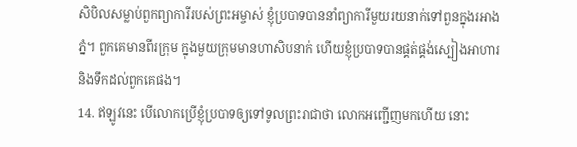សិបិលសម្លាប់ពួកព្យាការីរបស់ព្រះអម្ចាស់ ខ្ញុំប្របាទបាននាំព្យាការីមួយរយនាក់ទៅពួនក្នុងរអាងភ្នំ។ ពួកគេមានពីរក្រុម ក្នុងមួយក្រុមមានហាសិបនាក់ ហើយខ្ញុំប្របាទបានផ្គត់ផ្គង់ស្បៀងអាហារ និងទឹកដល់ពួកគេផង។
14. ឥឡូវនេះ បើលោកប្រើខ្ញុំប្របាទឲ្យទៅទូលព្រះរាជាថា លោកអញ្ជើញមកហើយ នោះ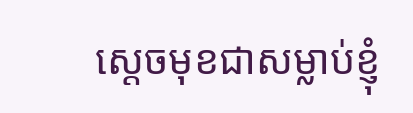ស្ដេចមុខជាសម្លាប់ខ្ញុំ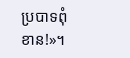ប្របាទពុំខាន!»។